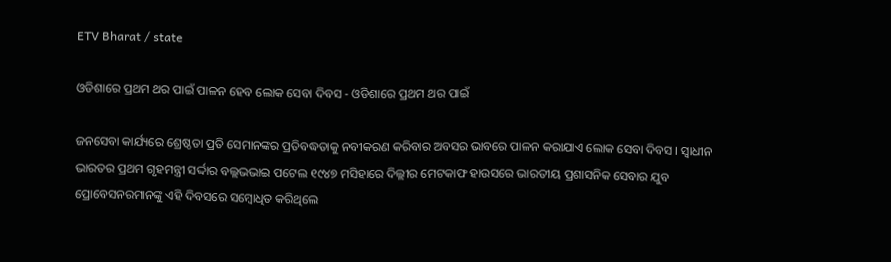ETV Bharat / state

ଓଡିଶାରେ ପ୍ରଥମ ଥର ପାଇଁ ପାଳନ ହେବ ଲୋକ ସେବା ଦିବସ - ଓଡିଶାରେ ପ୍ରଥମ ଥର ପାଇଁ

ଜନସେବା କାର୍ଯ୍ୟରେ ଶ୍ରେଷ୍ଠତା ପ୍ରତି ସେମାନଙ୍କର ପ୍ରତିବଦ୍ଧତାକୁ ନବୀକରଣ କରିବାର ଅବସର ଭାବରେ ପାଳନ କରାଯାଏ ଲୋକ ସେବା ଦିବସ । ସ୍ୱାଧୀନ ଭାରତର ପ୍ରଥମ ଗୃହମନ୍ତ୍ରୀ ସର୍ଦ୍ଦାର ବଲ୍ଲଭଭାଇ ପଟେଲ ୧୯୪୭ ମସିହାରେ ଦିଲ୍ଲୀର ମେଟକାଫ ହାଉସରେ ଭାରତୀୟ ପ୍ରଶାସନିକ ସେବାର ଯୁବ ପ୍ରୋବେସନରମାନଙ୍କୁ ଏହି ଦିବସରେ ସମ୍ବୋଧିତ କରିଥିଲେ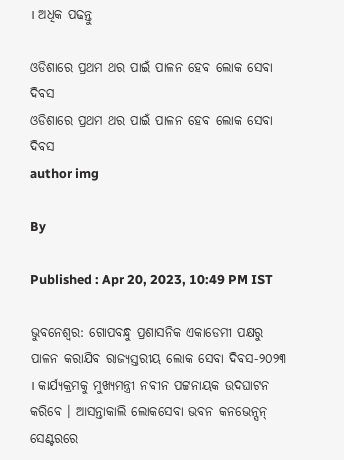। ଅଧିକ ପଢନ୍ତୁ

ଓଡିଶାରେ ପ୍ରଥମ ଥର ପାଇଁ ପାଳନ ହେବ ଲୋକ ସେବା ଦିବସ
ଓଡିଶାରେ ପ୍ରଥମ ଥର ପାଇଁ ପାଳନ ହେବ ଲୋକ ସେବା ଦିବସ
author img

By

Published : Apr 20, 2023, 10:49 PM IST

ଭୁବନେଶ୍ବର: ଗୋପବନ୍ଧୁ ପ୍ରଶାସନିକ ଏକାଡେମୀ ପକ୍ଷରୁ ପାଳନ କରାଯିବ ରାଜ୍ୟସ୍ତରୀୟ ଲୋକ ସେବା ଦିବସ-୨୦୨୩ । କାର୍ଯ୍ୟକ୍ରମକୁ ମୁଖ୍ୟମନ୍ତ୍ରୀ ନବୀନ ପଟ୍ଟନାୟକ ଉଦଘାଟନ କରିବେ । ଆସନ୍ତାକାଲି ଲୋକସେବା ଭବନ କନଭେନ୍ସନ୍ ସେଣ୍ଟରରେ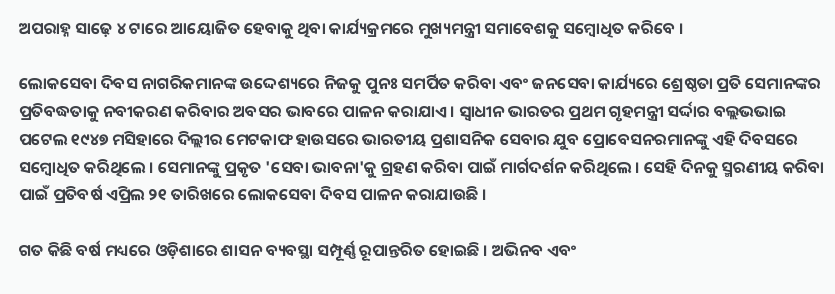ଅପରାହ୍ନ ସାଢ଼େ ୪ ଟାରେ ଆୟୋଜିତ ହେବାକୁ ଥିବା କାର୍ଯ୍ୟକ୍ରମରେ ମୁଖ୍ୟମନ୍ତ୍ରୀ ସମାବେଶକୁ ସମ୍ବୋଧିତ କରିବେ ।

ଲୋକସେବା ଦିବସ ନାଗରିକମାନଙ୍କ ଉଦ୍ଦେଶ୍ୟରେ ନିଜକୁ ପୁନଃ ସମର୍ପିତ କରିବା ଏବଂ ଜନସେବା କାର୍ଯ୍ୟରେ ଶ୍ରେଷ୍ଠତା ପ୍ରତି ସେମାନଙ୍କର ପ୍ରତିବଦ୍ଧତାକୁ ନବୀକରଣ କରିବାର ଅବସର ଭାବରେ ପାଳନ କରାଯାଏ । ସ୍ୱାଧୀନ ଭାରତର ପ୍ରଥମ ଗୃହମନ୍ତ୍ରୀ ସର୍ଦ୍ଦାର ବଲ୍ଲଭଭାଇ ପଟେଲ ୧୯୪୭ ମସିହାରେ ଦିଲ୍ଲୀର ମେଟକାଫ ହାଉସରେ ଭାରତୀୟ ପ୍ରଶାସନିକ ସେବାର ଯୁବ ପ୍ରୋବେସନରମାନଙ୍କୁ ଏହି ଦିବସରେ ସମ୍ବୋଧିତ କରିଥିଲେ । ସେମାନଙ୍କୁ ପ୍ରକୃତ 'ସେବା ଭାବନା'କୁ ଗ୍ରହଣ କରିବା ପାଇଁ ମାର୍ଗଦର୍ଶନ କରିଥିଲେ । ସେହି ଦିନକୁ ସ୍ମରଣୀୟ କରିବା ପାଇଁ ପ୍ରତିବର୍ଷ ଏପ୍ରିଲ ୨୧ ତାରିଖରେ ଲୋକସେବା ଦିବସ ପାଳନ କରାଯାଉଛି ।

ଗତ କିଛି ବର୍ଷ ମଧ୍ୟରେ ଓଡ଼ିଶାରେ ଶାସନ ବ୍ୟବସ୍ଥା ସମ୍ପୂର୍ଣ୍ଣ ରୂପାନ୍ତରିତ ହୋଇଛି । ଅଭିନବ ଏବଂ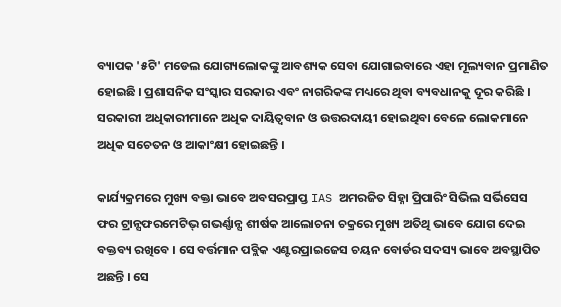ବ୍ୟାପକ '୫ଟି' ମଡେଲ ଯୋଗ୍ୟଲୋକଙ୍କୁ ଆବଶ୍ୟକ ସେବା ଯୋଗାଇବାରେ ଏହା ମୂଲ୍ୟବାନ ପ୍ରମାଣିତ ହୋଇଛି । ପ୍ରଶାସନିକ ସଂସ୍କାର ସରକାର ଏବଂ ନାଗରିକଙ୍କ ମଧ୍ୟରେ ଥିବା ବ୍ୟବଧାନକୁ ଦୂର କରିଛି । ସରକାରୀ ଅଧିକାରୀମାନେ ଅଧିକ ଦାୟିତ୍ୱବାନ ଓ ଉତ୍ତରଦାୟୀ ହୋଇଥିବା ବେଳେ ଲୋକମାନେ ଅଧିକ ସଚେତନ ଓ ଆକାଂକ୍ଷୀ ହୋଇଛନ୍ତି ।

କାର୍ଯ୍ୟକ୍ରମରେ ମୁଖ୍ୟ ବକ୍ତା ଭାବେ ଅବସରପ୍ରାପ୍ତ IAS ଅମରଜିତ ସିହ୍ନା ପ୍ରିପାରିଂ ସିଭିଲ ସର୍ଭିସେସ ଫର ଟ୍ରାନ୍ସଫରମେଟିଭ୍ ଗଭର୍ଣ୍ଣାନ୍ସ ଶୀର୍ଷକ ଆଲୋଚନା ଚକ୍ରରେ ମୁଖ୍ୟ ଅତିଥି ଭାବେ ଯୋଗ ଦେଇ ବକ୍ତବ୍ୟ ରଖିବେ । ସେ ବର୍ତ୍ତମାନ ପବ୍ଲିକ ଏଣ୍ଟରପ୍ରାଇଜେସ ଚୟନ ବୋର୍ଡର ସଦସ୍ୟ ଭାବେ ଅବସ୍ଥାପିତ ଅଛନ୍ତି । ସେ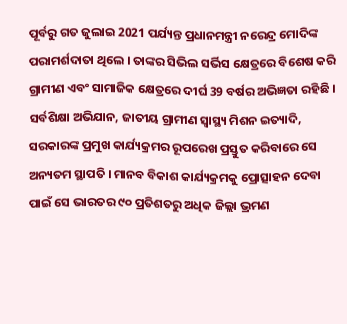ପୂର୍ବରୁ ଗତ ଜୁଲାଇ 2021 ପର୍ଯ୍ୟନ୍ତ ପ୍ରଧାନମନ୍ତ୍ରୀ ନରେନ୍ଦ୍ର ମୋଦିଙ୍କ ପରାମର୍ଶଦାତା ଥିଲେ । ତାଙ୍କର ସିଭିଲ ସର୍ଭିସ କ୍ଷେତ୍ରରେ ବିଶେଷ କରି ଗ୍ରାମୀଣ ଏବଂ ସାମାଜିକ କ୍ଷେତ୍ରରେ ଦୀର୍ଘ 39 ବର୍ଷର ଅଭିଜ୍ଞତା ରହିଛି । ସର୍ବଶିକ୍ଷା ଅଭିଯାନ, ଜାତୀୟ ଗ୍ରାମୀଣ ସ୍ୱାସ୍ଥ୍ୟ ମିଶନ ଇତ୍ୟାଦି, ସରକାରଙ୍କ ପ୍ରମୁଖ କାର୍ଯ୍ୟକ୍ରମର ରୂପରେଖ ପ୍ରସ୍ତୁତ କରିବାରେ ସେ ଅନ୍ୟତମ ସ୍ଥାପତି । ମାନବ ବିକାଶ କାର୍ଯ୍ୟକ୍ରମକୁ ପ୍ରୋତ୍ସାହନ ଦେବା ପାଇଁ ସେ ଭାରତର ୯୦ ପ୍ରତିଶତରୁ ଅଧିକ ଜିଲ୍ଲା ଭ୍ରମଣ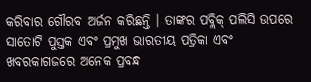କରିବାର ଗୌରବ ଅର୍ଜନ କରିଛନ୍ତି । ତାଙ୍କର ପବ୍ଲିକ୍‌ ପଲିସି ଉପରେ ସାତୋଟି ପୁସ୍ତକ ଏବଂ ପ୍ରମୁଖ ଭାରତୀୟ ପତ୍ରିକା ଏବଂ ଖବରକାଗଜରେ ଅନେକ ପ୍ରବନ୍ଧ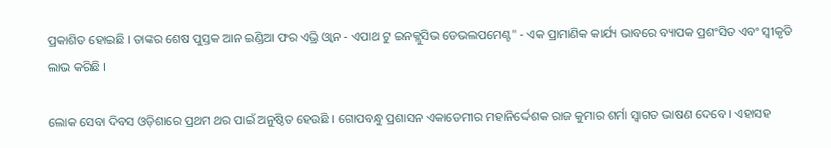ପ୍ରକାଶିତ ହୋଇଛି । ତାଙ୍କର ଶେଷ ପୁସ୍ତକ ଆନ ଇଣ୍ଡିଆ ଫର ଏଭ୍ରି ଓ୍ୱାନ - ଏପାଥ ଟୁ ଇନକ୍ଲୁସିଭ ଡେଭଲପମେଣ୍ଟ" - ଏକ ପ୍ରାମାଣିକ କାର୍ଯ୍ୟ ଭାବରେ ବ୍ୟାପକ ପ୍ରଶଂସିତ ଏବଂ ସ୍ୱୀକୃତି ଲାଭ କରିଛି ।

ଲୋକ ସେବା ଦିବସ ଓଡ଼ିଶାରେ ପ୍ରଥମ ଥର ପାଇଁ ଅନୁଷ୍ଠିତ ହେଉଛି । ଗୋପବନ୍ଧୁ ପ୍ରଶାସନ ଏକାଡେମୀର ମହାନିର୍ଦ୍ଦେଶକ ରାଜ କୁମାର ଶର୍ମା ସ୍ୱାଗତ ଭାଷଣ ଦେବେ । ଏହାସହ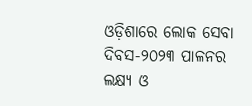ଓଡ଼ିଶାରେ ଲୋକ ସେବା ଦିବସ-୨୦୨୩ ପାଳନର ଲକ୍ଷ୍ୟ ଓ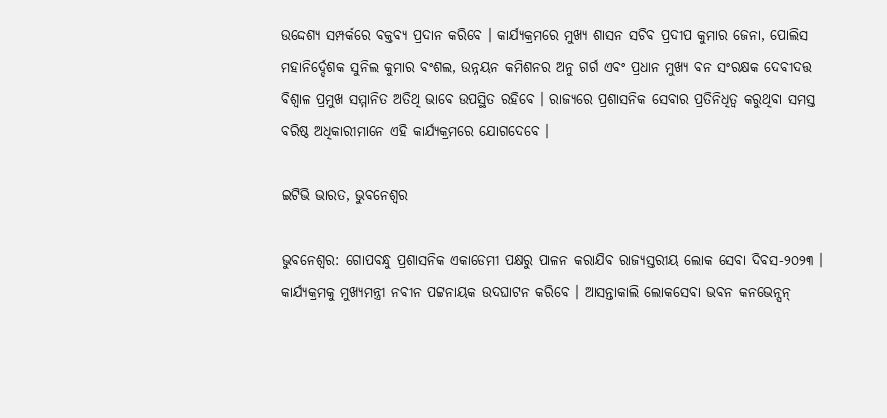ଉଦ୍ଦେଶ୍ୟ ସମ୍ପର୍କରେ ବକ୍ତବ୍ୟ ପ୍ରଦାନ କରିବେ । କାର୍ଯ୍ୟକ୍ରମରେ ମୁଖ୍ୟ ଶାସନ ସଚିବ ପ୍ରଦୀପ କୁମାର ଜେନା, ପୋଲିସ ମହାନିର୍ଦ୍ଦେଶକ ସୁନିଲ କୁମାର ବଂଶଲ, ଉନ୍ନୟନ କମିଶନର ଅନୁ ଗର୍ଗ ଏବଂ ପ୍ରଧାନ ମୁଖ୍ୟ ବନ ସଂରକ୍ଷକ ଦେବୀଦତ୍ତ ବିଶ୍ୱାଳ ପ୍ରମୁଖ ସମ୍ମାନିତ ଅତିଥି ଭାବେ ଉପସ୍ଥିତ ରହିବେ । ରାଜ୍ୟରେ ପ୍ରଶାସନିକ ସେବାର ପ୍ରତିନିଧିତ୍ୱ କରୁଥିବା ସମସ୍ତ ବରିଷ୍ଠ ଅଧିକାରୀମାନେ ଏହି କାର୍ଯ୍ୟକ୍ରମରେ ଯୋଗଦେବେ ।

ଇଟିଭି ଭାରତ, ଭୁବନେଶ୍ବର

ଭୁବନେଶ୍ବର: ଗୋପବନ୍ଧୁ ପ୍ରଶାସନିକ ଏକାଡେମୀ ପକ୍ଷରୁ ପାଳନ କରାଯିବ ରାଜ୍ୟସ୍ତରୀୟ ଲୋକ ସେବା ଦିବସ-୨୦୨୩ । କାର୍ଯ୍ୟକ୍ରମକୁ ମୁଖ୍ୟମନ୍ତ୍ରୀ ନବୀନ ପଟ୍ଟନାୟକ ଉଦଘାଟନ କରିବେ । ଆସନ୍ତାକାଲି ଲୋକସେବା ଭବନ କନଭେନ୍ସନ୍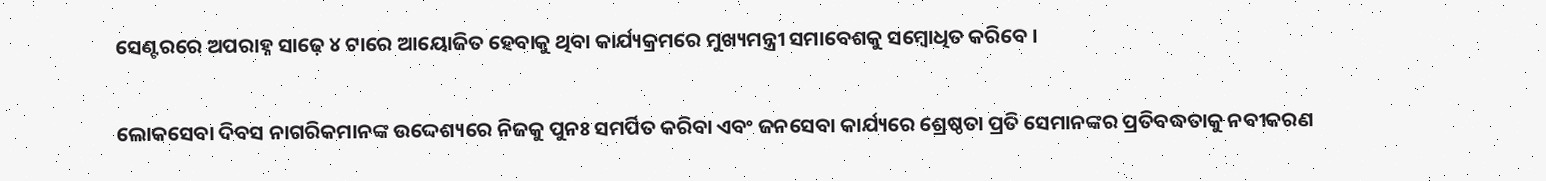ସେଣ୍ଟରରେ ଅପରାହ୍ନ ସାଢ଼େ ୪ ଟାରେ ଆୟୋଜିତ ହେବାକୁ ଥିବା କାର୍ଯ୍ୟକ୍ରମରେ ମୁଖ୍ୟମନ୍ତ୍ରୀ ସମାବେଶକୁ ସମ୍ବୋଧିତ କରିବେ ।

ଲୋକସେବା ଦିବସ ନାଗରିକମାନଙ୍କ ଉଦ୍ଦେଶ୍ୟରେ ନିଜକୁ ପୁନଃ ସମର୍ପିତ କରିବା ଏବଂ ଜନସେବା କାର୍ଯ୍ୟରେ ଶ୍ରେଷ୍ଠତା ପ୍ରତି ସେମାନଙ୍କର ପ୍ରତିବଦ୍ଧତାକୁ ନବୀକରଣ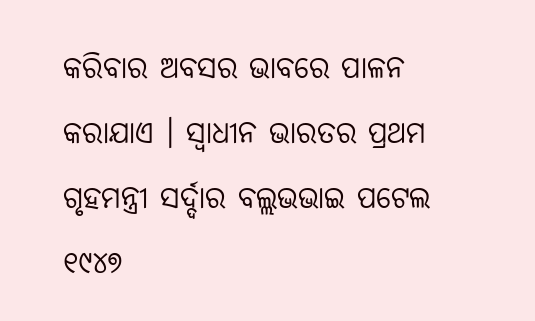କରିବାର ଅବସର ଭାବରେ ପାଳନ କରାଯାଏ । ସ୍ୱାଧୀନ ଭାରତର ପ୍ରଥମ ଗୃହମନ୍ତ୍ରୀ ସର୍ଦ୍ଦାର ବଲ୍ଲଭଭାଇ ପଟେଲ ୧୯୪୭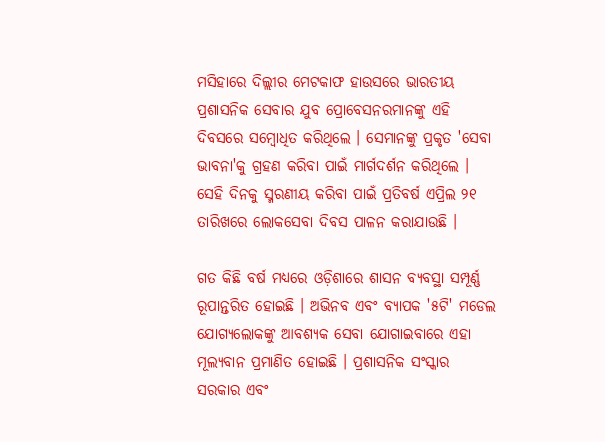ମସିହାରେ ଦିଲ୍ଲୀର ମେଟକାଫ ହାଉସରେ ଭାରତୀୟ ପ୍ରଶାସନିକ ସେବାର ଯୁବ ପ୍ରୋବେସନରମାନଙ୍କୁ ଏହି ଦିବସରେ ସମ୍ବୋଧିତ କରିଥିଲେ । ସେମାନଙ୍କୁ ପ୍ରକୃତ 'ସେବା ଭାବନା'କୁ ଗ୍ରହଣ କରିବା ପାଇଁ ମାର୍ଗଦର୍ଶନ କରିଥିଲେ । ସେହି ଦିନକୁ ସ୍ମରଣୀୟ କରିବା ପାଇଁ ପ୍ରତିବର୍ଷ ଏପ୍ରିଲ ୨୧ ତାରିଖରେ ଲୋକସେବା ଦିବସ ପାଳନ କରାଯାଉଛି ।

ଗତ କିଛି ବର୍ଷ ମଧ୍ୟରେ ଓଡ଼ିଶାରେ ଶାସନ ବ୍ୟବସ୍ଥା ସମ୍ପୂର୍ଣ୍ଣ ରୂପାନ୍ତରିତ ହୋଇଛି । ଅଭିନବ ଏବଂ ବ୍ୟାପକ '୫ଟି' ମଡେଲ ଯୋଗ୍ୟଲୋକଙ୍କୁ ଆବଶ୍ୟକ ସେବା ଯୋଗାଇବାରେ ଏହା ମୂଲ୍ୟବାନ ପ୍ରମାଣିତ ହୋଇଛି । ପ୍ରଶାସନିକ ସଂସ୍କାର ସରକାର ଏବଂ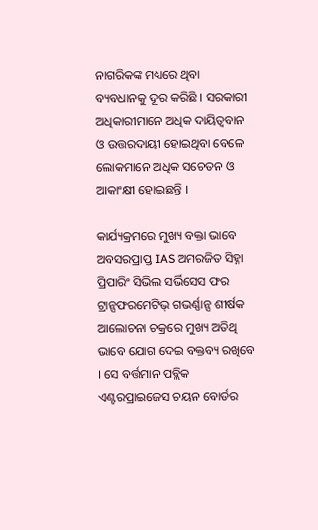ନାଗରିକଙ୍କ ମଧ୍ୟରେ ଥିବା ବ୍ୟବଧାନକୁ ଦୂର କରିଛି । ସରକାରୀ ଅଧିକାରୀମାନେ ଅଧିକ ଦାୟିତ୍ୱବାନ ଓ ଉତ୍ତରଦାୟୀ ହୋଇଥିବା ବେଳେ ଲୋକମାନେ ଅଧିକ ସଚେତନ ଓ ଆକାଂକ୍ଷୀ ହୋଇଛନ୍ତି ।

କାର୍ଯ୍ୟକ୍ରମରେ ମୁଖ୍ୟ ବକ୍ତା ଭାବେ ଅବସରପ୍ରାପ୍ତ IAS ଅମରଜିତ ସିହ୍ନା ପ୍ରିପାରିଂ ସିଭିଲ ସର୍ଭିସେସ ଫର ଟ୍ରାନ୍ସଫରମେଟିଭ୍ ଗଭର୍ଣ୍ଣାନ୍ସ ଶୀର୍ଷକ ଆଲୋଚନା ଚକ୍ରରେ ମୁଖ୍ୟ ଅତିଥି ଭାବେ ଯୋଗ ଦେଇ ବକ୍ତବ୍ୟ ରଖିବେ । ସେ ବର୍ତ୍ତମାନ ପବ୍ଲିକ ଏଣ୍ଟରପ୍ରାଇଜେସ ଚୟନ ବୋର୍ଡର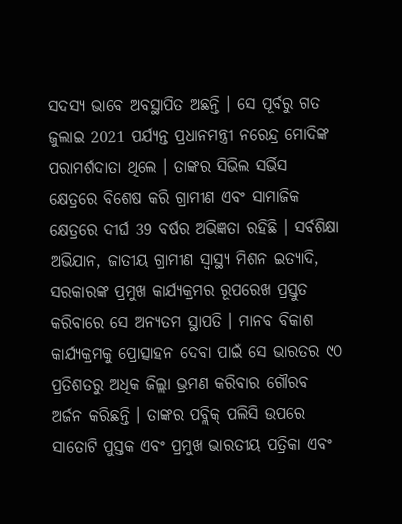ସଦସ୍ୟ ଭାବେ ଅବସ୍ଥାପିତ ଅଛନ୍ତି । ସେ ପୂର୍ବରୁ ଗତ ଜୁଲାଇ 2021 ପର୍ଯ୍ୟନ୍ତ ପ୍ରଧାନମନ୍ତ୍ରୀ ନରେନ୍ଦ୍ର ମୋଦିଙ୍କ ପରାମର୍ଶଦାତା ଥିଲେ । ତାଙ୍କର ସିଭିଲ ସର୍ଭିସ କ୍ଷେତ୍ରରେ ବିଶେଷ କରି ଗ୍ରାମୀଣ ଏବଂ ସାମାଜିକ କ୍ଷେତ୍ରରେ ଦୀର୍ଘ 39 ବର୍ଷର ଅଭିଜ୍ଞତା ରହିଛି । ସର୍ବଶିକ୍ଷା ଅଭିଯାନ, ଜାତୀୟ ଗ୍ରାମୀଣ ସ୍ୱାସ୍ଥ୍ୟ ମିଶନ ଇତ୍ୟାଦି, ସରକାରଙ୍କ ପ୍ରମୁଖ କାର୍ଯ୍ୟକ୍ରମର ରୂପରେଖ ପ୍ରସ୍ତୁତ କରିବାରେ ସେ ଅନ୍ୟତମ ସ୍ଥାପତି । ମାନବ ବିକାଶ କାର୍ଯ୍ୟକ୍ରମକୁ ପ୍ରୋତ୍ସାହନ ଦେବା ପାଇଁ ସେ ଭାରତର ୯୦ ପ୍ରତିଶତରୁ ଅଧିକ ଜିଲ୍ଲା ଭ୍ରମଣ କରିବାର ଗୌରବ ଅର୍ଜନ କରିଛନ୍ତି । ତାଙ୍କର ପବ୍ଲିକ୍‌ ପଲିସି ଉପରେ ସାତୋଟି ପୁସ୍ତକ ଏବଂ ପ୍ରମୁଖ ଭାରତୀୟ ପତ୍ରିକା ଏବଂ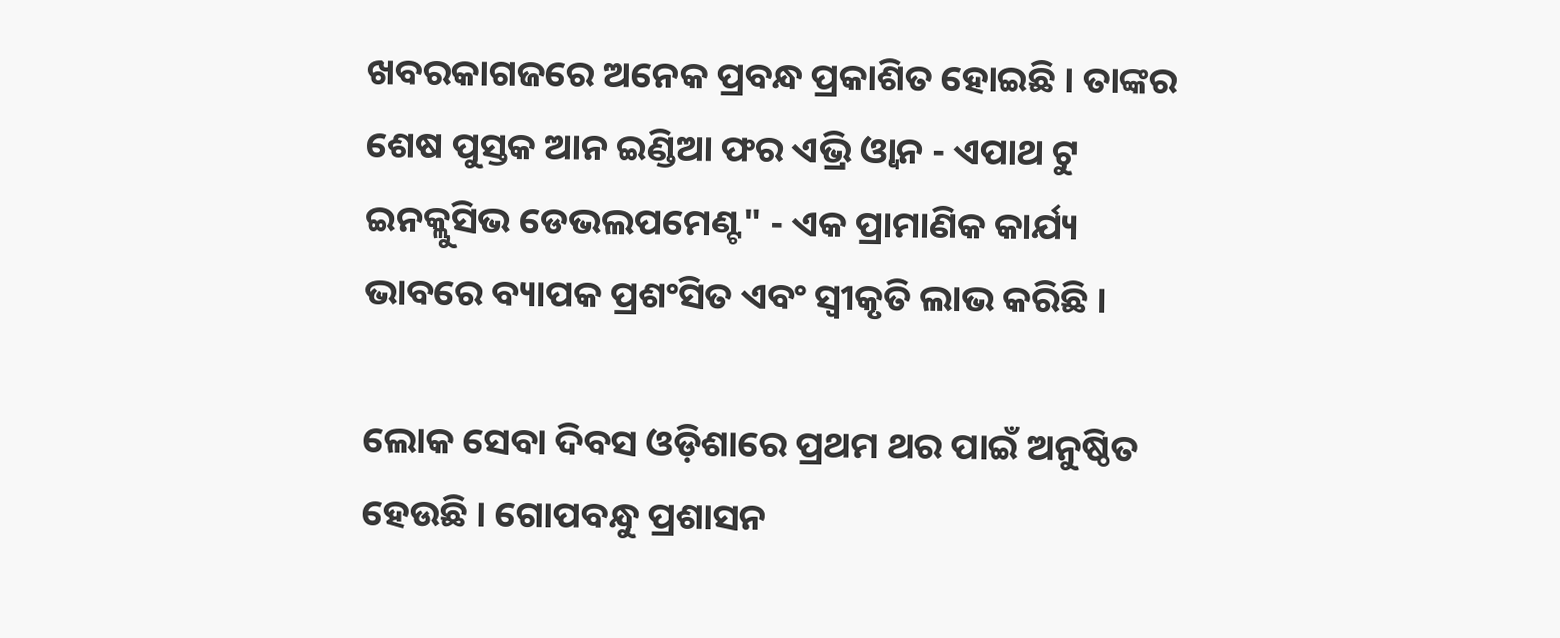ଖବରକାଗଜରେ ଅନେକ ପ୍ରବନ୍ଧ ପ୍ରକାଶିତ ହୋଇଛି । ତାଙ୍କର ଶେଷ ପୁସ୍ତକ ଆନ ଇଣ୍ଡିଆ ଫର ଏଭ୍ରି ଓ୍ୱାନ - ଏପାଥ ଟୁ ଇନକ୍ଲୁସିଭ ଡେଭଲପମେଣ୍ଟ" - ଏକ ପ୍ରାମାଣିକ କାର୍ଯ୍ୟ ଭାବରେ ବ୍ୟାପକ ପ୍ରଶଂସିତ ଏବଂ ସ୍ୱୀକୃତି ଲାଭ କରିଛି ।

ଲୋକ ସେବା ଦିବସ ଓଡ଼ିଶାରେ ପ୍ରଥମ ଥର ପାଇଁ ଅନୁଷ୍ଠିତ ହେଉଛି । ଗୋପବନ୍ଧୁ ପ୍ରଶାସନ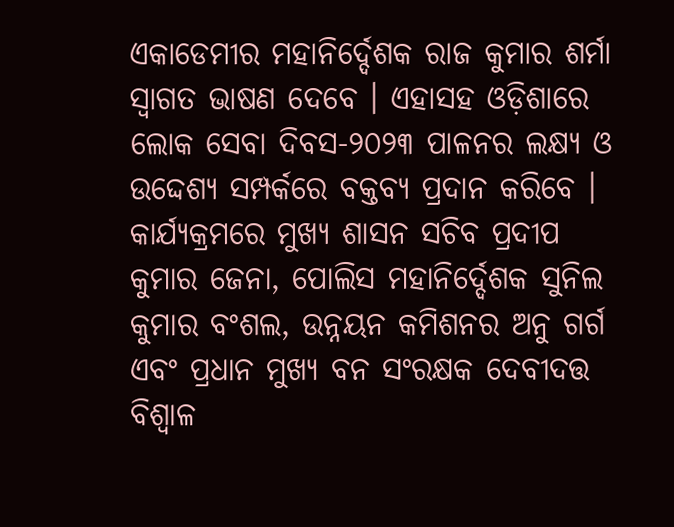ଏକାଡେମୀର ମହାନିର୍ଦ୍ଦେଶକ ରାଜ କୁମାର ଶର୍ମା ସ୍ୱାଗତ ଭାଷଣ ଦେବେ । ଏହାସହ ଓଡ଼ିଶାରେ ଲୋକ ସେବା ଦିବସ-୨୦୨୩ ପାଳନର ଲକ୍ଷ୍ୟ ଓ ଉଦ୍ଦେଶ୍ୟ ସମ୍ପର୍କରେ ବକ୍ତବ୍ୟ ପ୍ରଦାନ କରିବେ । କାର୍ଯ୍ୟକ୍ରମରେ ମୁଖ୍ୟ ଶାସନ ସଚିବ ପ୍ରଦୀପ କୁମାର ଜେନା, ପୋଲିସ ମହାନିର୍ଦ୍ଦେଶକ ସୁନିଲ କୁମାର ବଂଶଲ, ଉନ୍ନୟନ କମିଶନର ଅନୁ ଗର୍ଗ ଏବଂ ପ୍ରଧାନ ମୁଖ୍ୟ ବନ ସଂରକ୍ଷକ ଦେବୀଦତ୍ତ ବିଶ୍ୱାଳ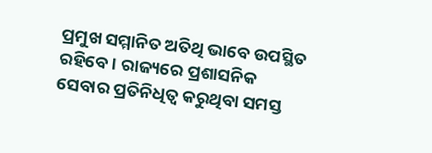ପ୍ରମୁଖ ସମ୍ମାନିତ ଅତିଥି ଭାବେ ଉପସ୍ଥିତ ରହିବେ । ରାଜ୍ୟରେ ପ୍ରଶାସନିକ ସେବାର ପ୍ରତିନିଧିତ୍ୱ କରୁଥିବା ସମସ୍ତ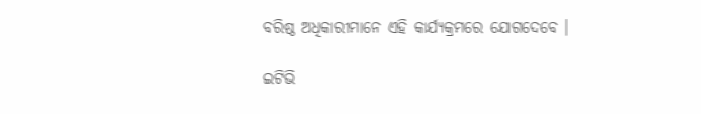ବରିଷ୍ଠ ଅଧିକାରୀମାନେ ଏହି କାର୍ଯ୍ୟକ୍ରମରେ ଯୋଗଦେବେ ।

ଇଟିଭି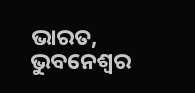ଭାରତ, ଭୁବନେଶ୍ବର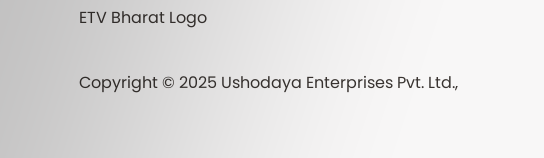ETV Bharat Logo

Copyright © 2025 Ushodaya Enterprises Pvt. Ltd.,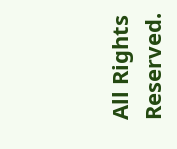All Rights Reserved.